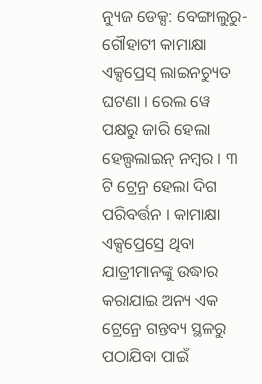ନ୍ୟୁଜ ଡେକ୍ସ: ବେଙ୍ଗାଲୁରୁ-ଗୌହାଟୀ କାମାକ୍ଷା ଏକ୍ସପ୍ରେସ୍ ଲାଇନଚ୍ୟୁତ ଘଟଣା । ରେଲ ୱେ ପକ୍ଷରୁ ଜାରି ହେଲା ହେଲ୍ପଲାଇନ୍ ନମ୍ୱର । ୩ ଟି ଟ୍ରେନ୍ର ହେଲା ଦିଗ ପରିବର୍ତ୍ତନ । କାମାକ୍ଷା ଏକ୍ସପ୍ରେସ୍ରେ ଥିବା ଯାତ୍ରୀମାନଙ୍କୁ ଉଦ୍ଧାର କରାଯାଇ ଅନ୍ୟ ଏକ ଟ୍ରେନ୍ରେ ଗନ୍ତବ୍ୟ ସ୍ଥଳରୁ ପଠାଯିବା ପାଇଁ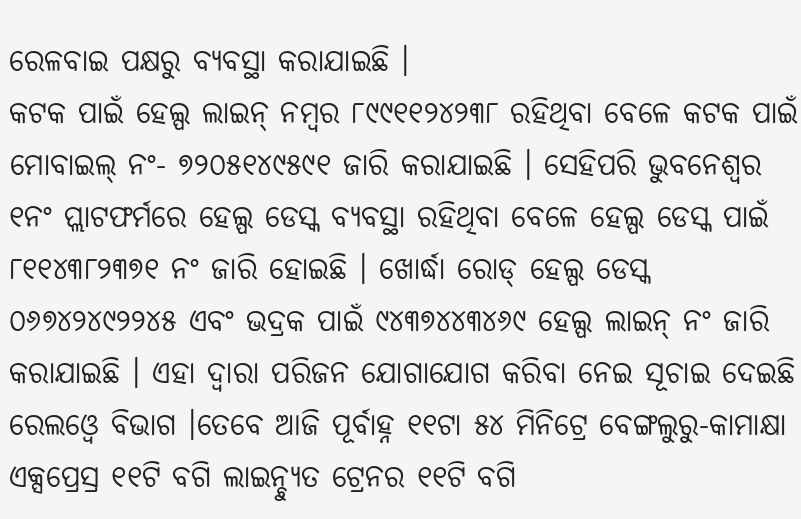ରେଳବାଇ ପକ୍ଷରୁ ବ୍ୟବସ୍ଥା କରାଯାଇଛି ।
କଟକ ପାଇଁ ହେଲ୍ପ ଲାଇନ୍ ନମ୍ବର ୮୯୯୧୧୨୪୨୩୮ ରହିଥିବା ବେଳେ କଟକ ପାଇଁ ମୋବାଇଲ୍ ନଂ- ୭୨୦୫୧୪୯୫୯୧ ଜାରି କରାଯାଇଛି । ସେହିପରି ଭୁବନେଶ୍ବର ୧ନଂ ପ୍ଲାଟଫର୍ମରେ ହେଲ୍ପ ଡେସ୍କ ବ୍ୟବସ୍ଥା ରହିଥିବା ବେଳେ ହେଲ୍ପ ଡେସ୍କ ପାଇଁ ୮୧୧୪୩୮୨୩୭୧ ନଂ ଜାରି ହୋଇଛି । ଖୋର୍ଦ୍ଧା ରୋଡ୍ ହେଲ୍ପ ଡେସ୍କ ୦୬୭୪୨୪୯୨୨୪୫ ଏବଂ ଭଦ୍ରକ ପାଇଁ ୯୪୩୭୪୪୩୪୬୯ ହେଲ୍ପ ଲାଇନ୍ ନଂ ଜାରି କରାଯାଇଛି । ଏହା ଦ୍ବାରା ପରିଜନ ଯୋଗାଯୋଗ କରିବା ନେଇ ସୂଚାଇ ଦେଇଛି ରେଲଓ୍ବେ ବିଭାଗ ।ତେବେ ଆଜି ପୂର୍ବାହ୍ନ ୧୧ଟା ୫୪ ମିନିଟ୍ରେ ବେଙ୍ଗଲୁରୁ-କାମାକ୍ଷା ଏକ୍ସପ୍ରେସ୍ର ୧୧ଟି ବଗି ଲାଇନ୍ଚ୍ୟୁତ ଟ୍ରେନର ୧୧ଟି ବଗି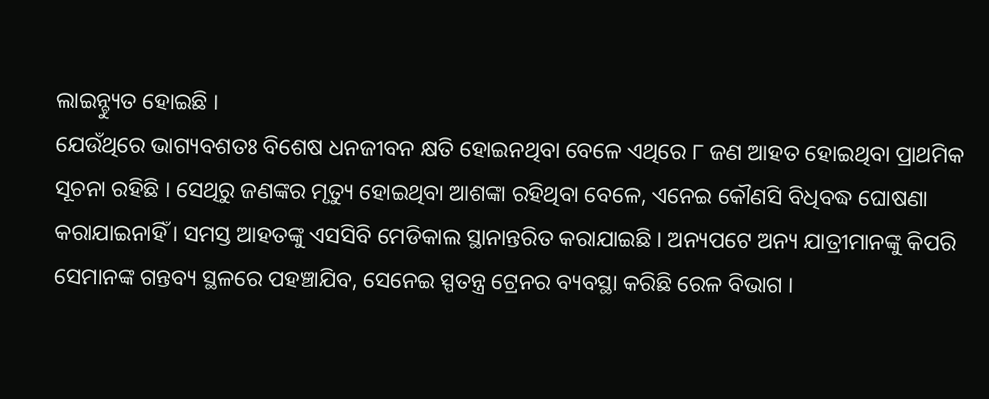ଲାଇନ୍ଚ୍ୟୁତ ହୋଇଛି ।
ଯେଉଁଥିରେ ଭାଗ୍ୟବଶତଃ ବିଶେଷ ଧନଜୀବନ କ୍ଷତି ହୋଇନଥିବା ବେଳେ ଏଥିରେ ୮ ଜଣ ଆହତ ହୋଇଥିବା ପ୍ରାଥମିକ ସୂଚନା ରହିଛି । ସେଥିରୁ ଜଣଙ୍କର ମୃତ୍ୟୁ ହୋଇଥିବା ଆଶଙ୍କା ରହିଥିବା ବେଳେ, ଏନେଇ କୌଣସି ବିଧିବଦ୍ଧ ଘୋଷଣା କରାଯାଇନାହିଁ । ସମସ୍ତ ଆହତଙ୍କୁ ଏସସିବି ମେଡିକାଲ ସ୍ଥାନାନ୍ତରିତ କରାଯାଇଛି । ଅନ୍ୟପଟେ ଅନ୍ୟ ଯାତ୍ରୀମାନଙ୍କୁ କିପରି ସେମାନଙ୍କ ଗନ୍ତବ୍ୟ ସ୍ଥଳରେ ପହଞ୍ଚାଯିବ, ସେନେଇ ସ୍ପତନ୍ତ୍ର ଟ୍ରେନର ବ୍ୟବସ୍ଥା କରିଛି ରେଳ ବିଭାଗ ।